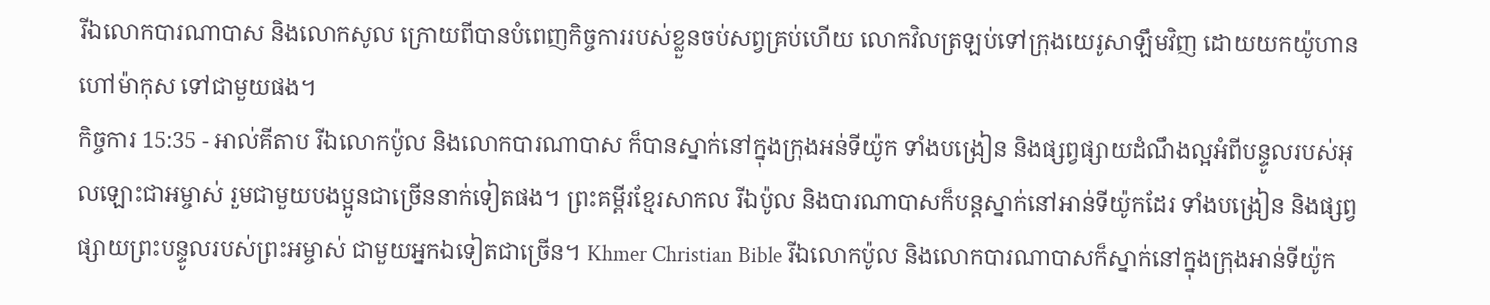រីឯលោកបារណាបាស និងលោកសូល ក្រោយពីបានបំពេញកិច្ចការរបស់ខ្លួនចប់សព្វគ្រប់ហើយ លោកវិលត្រឡប់ទៅក្រុងយេរូសាឡឹមវិញ ដោយយកយ៉ូហានហៅម៉ាកុស ទៅជាមួយផង។
កិច្ចការ 15:35 - អាល់គីតាប រីឯលោកប៉ូល និងលោកបារណាបាស ក៏បានស្នាក់នៅក្នុងក្រុងអន់ទីយ៉ូក ទាំងបង្រៀន និងផ្សព្វផ្សាយដំណឹងល្អអំពីបន្ទូលរបស់អុលឡោះជាអម្ចាស់ រួមជាមួយបងប្អូនជាច្រើននាក់ទៀតផង។ ព្រះគម្ពីរខ្មែរសាកល រីឯប៉ូល និងបារណាបាសក៏បន្តស្នាក់នៅអាន់ទីយ៉ូកដែរ ទាំងបង្រៀន និងផ្សព្វផ្សាយព្រះបន្ទូលរបស់ព្រះអម្ចាស់ ជាមួយអ្នកឯទៀតជាច្រើន។ Khmer Christian Bible រីឯលោកប៉ូល និងលោកបារណាបាសក៏ស្នាក់នៅក្នុងក្រុងអាន់ទីយ៉ូក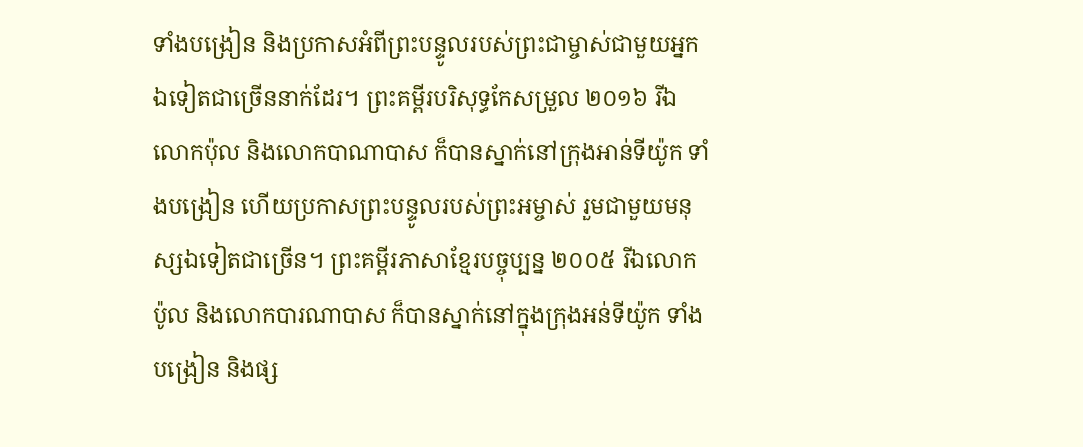ទាំងបង្រៀន និងប្រកាសអំពីព្រះបន្ទូលរបស់ព្រះជាម្ចាស់ជាមួយអ្នកឯទៀតជាច្រើននាក់ដែរ។ ព្រះគម្ពីរបរិសុទ្ធកែសម្រួល ២០១៦ រីឯលោកប៉ុល និងលោកបាណាបាស ក៏បានស្នាក់នៅក្រុងអាន់ទីយ៉ូក ទាំងបង្រៀន ហើយប្រកាសព្រះបន្ទូលរបស់ព្រះអម្ចាស់ រួមជាមួយមនុស្សឯទៀតជាច្រើន។ ព្រះគម្ពីរភាសាខ្មែរបច្ចុប្បន្ន ២០០៥ រីឯលោកប៉ូល និងលោកបារណាបាស ក៏បានស្នាក់នៅក្នុងក្រុងអន់ទីយ៉ូក ទាំងបង្រៀន និងផ្ស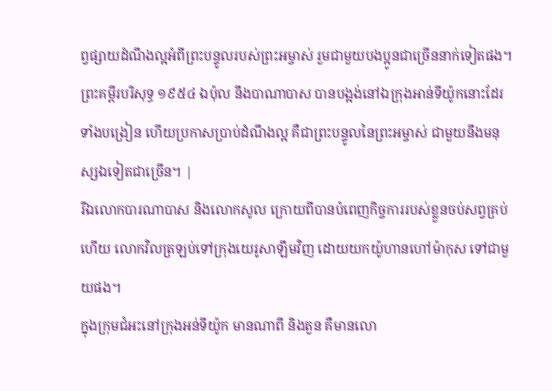ព្វផ្សាយដំណឹងល្អអំពីព្រះបន្ទូលរបស់ព្រះអម្ចាស់ រួមជាមួយបងប្អូនជាច្រើននាក់ទៀតផង។ ព្រះគម្ពីរបរិសុទ្ធ ១៩៥៤ ឯប៉ុល នឹងបាណាបាស បានបង្អង់នៅឯក្រុងអាន់ទីយ៉ូកនោះដែរ ទាំងបង្រៀន ហើយប្រកាសប្រាប់ដំណឹងល្អ គឺជាព្រះបន្ទូលនៃព្រះអម្ចាស់ ជាមួយនឹងមនុស្សឯទៀតជាច្រើន។ |
រីឯលោកបារណាបាស និងលោកសូល ក្រោយពីបានបំពេញកិច្ចការរបស់ខ្លួនចប់សព្វគ្រប់ហើយ លោកវិលត្រឡប់ទៅក្រុងយេរូសាឡឹមវិញ ដោយយកយ៉ូហានហៅម៉ាកុស ទៅជាមួយផង។
ក្នុងក្រុមជំអះនៅក្រុងអន់ទីយ៉ូក មានណាពី និងតួន គឺមានលោ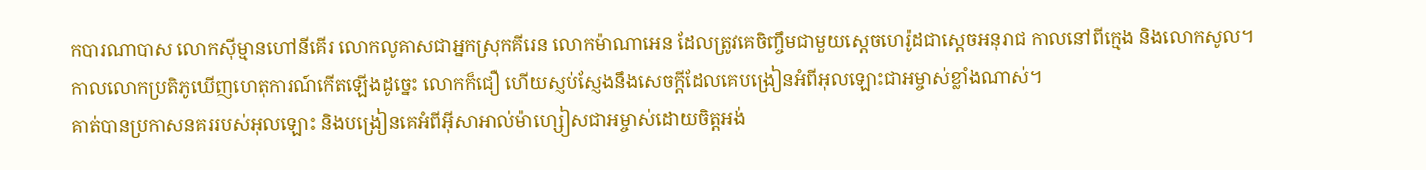កបារណាបាស លោកស៊ីម្មានហៅនីគើរ លោកលូគាសជាអ្នកស្រុកគីរេន លោកម៉ាណាអេន ដែលត្រូវគេចិញ្ចឹមជាមួយស្តេចហេរ៉ូដជាស្ដេចអនុរាជ កាលនៅពីក្មេង និងលោកសូល។
កាលលោកប្រតិភូឃើញហេតុការណ៍កើតឡើងដូច្នេះ លោកក៏ជឿ ហើយស្ញប់ស្ញែងនឹងសេចក្ដីដែលគេបង្រៀនអំពីអុលឡោះជាអម្ចាស់ខ្លាំងណាស់។
គាត់បានប្រកាសនគររបស់អុលឡោះ និងបង្រៀនគេអំពីអ៊ីសាអាល់ម៉ាហ្សៀសជាអម្ចាស់ដោយចិត្ដអង់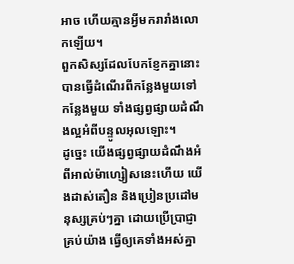អាច ហើយគ្មានអ្វីមករារាំងលោកឡើយ។
ពួកសិស្សដែលបែកខ្ញែកគ្នានោះ បានធ្វើដំណើរពីកន្លែងមួយទៅកន្លែងមួយ ទាំងផ្សព្វផ្សាយដំណឹងល្អអំពីបន្ទូលអុលឡោះ។
ដូច្នេះ យើងផ្សព្វផ្សាយដំណឹងអំពីអាល់ម៉ាហ្សៀសនេះហើយ យើងដាស់តឿន និងប្រៀនប្រដៅមនុស្សគ្រប់ៗគ្នា ដោយប្រើប្រាជ្ញាគ្រប់យ៉ាង ធ្វើឲ្យគេទាំងអស់គ្នា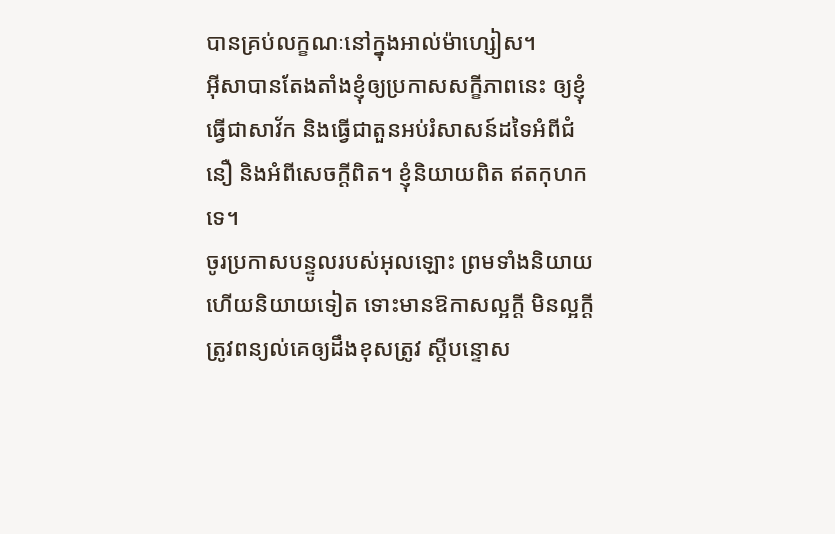បានគ្រប់លក្ខណៈនៅក្នុងអាល់ម៉ាហ្សៀស។
អ៊ីសាបានតែងតាំងខ្ញុំឲ្យប្រកាសសក្ខីភាពនេះ ឲ្យខ្ញុំធ្វើជាសាវ័ក និងធ្វើជាតួនអប់រំសាសន៍ដទៃអំពីជំនឿ និងអំពីសេចក្ដីពិត។ ខ្ញុំនិយាយពិត ឥតកុហកទេ។
ចូរប្រកាសបន្ទូលរបស់អុលឡោះ ព្រមទាំងនិយាយហើយនិយាយទៀត ទោះមានឱកាសល្អក្ដី មិនល្អក្ដី ត្រូវពន្យល់គេឲ្យដឹងខុសត្រូវ ស្ដីបន្ទោស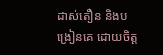ដាស់តឿន និងបង្រៀនគេ ដោយចិត្ដ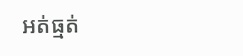អត់ធ្មត់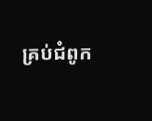គ្រប់ជំពូក